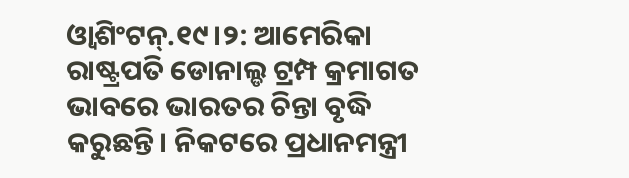ଓ୍ବାଶିଂଟନ୍.୧୯।୨: ଆମେରିକା ରାଷ୍ଟ୍ରପତି ଡୋନାଲ୍ଡ ଟ୍ରମ୍ପ କ୍ରମାଗତ ଭାବରେ ଭାରତର ଚିନ୍ତା ବୃଦ୍ଧି କରୁଛନ୍ତି। ନିକଟରେ ପ୍ରଧାନମନ୍ତ୍ରୀ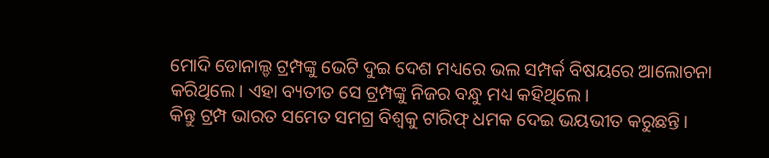ମୋଦି ଡୋନାଲ୍ଡ ଟ୍ରମ୍ପଙ୍କୁ ଭେଟି ଦୁଇ ଦେଶ ମଧ୍ୟରେ ଭଲ ସମ୍ପର୍କ ବିଷୟରେ ଆଲୋଚନା କରିଥିଲେ। ଏହା ବ୍ୟତୀତ ସେ ଟ୍ରମ୍ପଙ୍କୁ ନିଜର ବନ୍ଧୁ ମଧ୍ୟ କହିଥିଲେ।
କିନ୍ତୁ ଟ୍ରମ୍ପ ଭାରତ ସମେତ ସମଗ୍ର ବିଶ୍ୱକୁ ଟାରିଫ୍ ଧମକ ଦେଇ ଭୟଭୀତ କରୁଛନ୍ତି।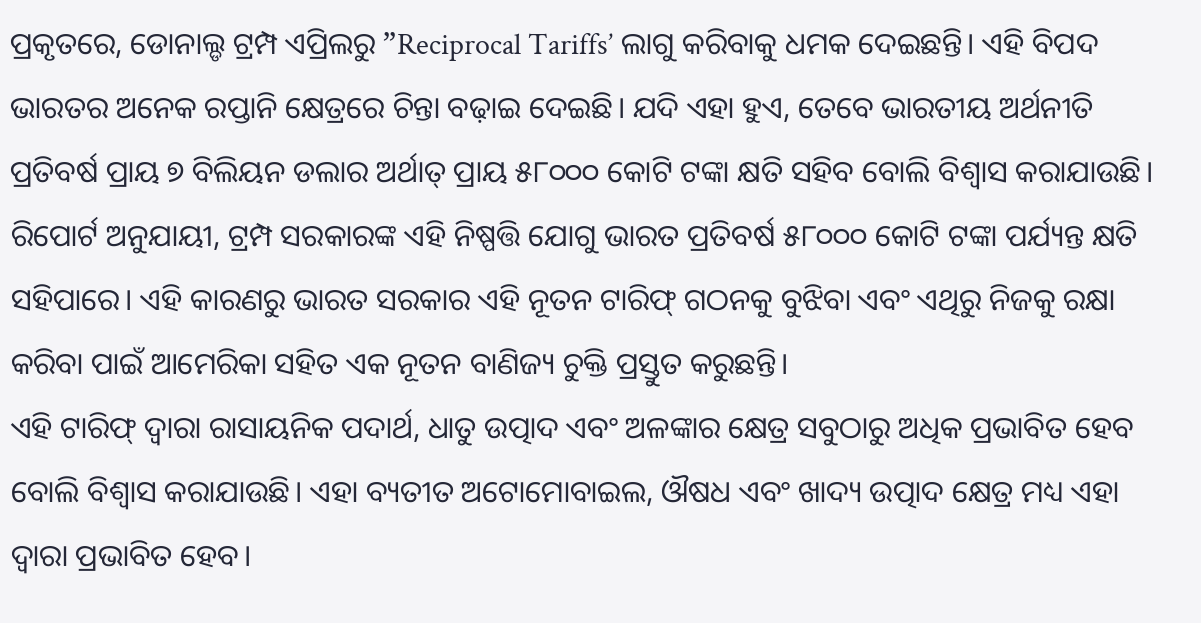ପ୍ରକୃତରେ, ଡୋନାଲ୍ଡ ଟ୍ରମ୍ପ ଏପ୍ରିଲରୁ ”Reciprocal Tariffs’ ଲାଗୁ କରିବାକୁ ଧମକ ଦେଇଛନ୍ତି। ଏହି ବିପଦ ଭାରତର ଅନେକ ରପ୍ତାନି କ୍ଷେତ୍ରରେ ଚିନ୍ତା ବଢ଼ାଇ ଦେଇଛି। ଯଦି ଏହା ହୁଏ, ତେବେ ଭାରତୀୟ ଅର୍ଥନୀତି ପ୍ରତିବର୍ଷ ପ୍ରାୟ ୭ ବିଲିୟନ ଡଲାର ଅର୍ଥାତ୍ ପ୍ରାୟ ୫୮୦୦୦ କୋଟି ଟଙ୍କା କ୍ଷତି ସହିବ ବୋଲି ବିଶ୍ୱାସ କରାଯାଉଛି।
ରିପୋର୍ଟ ଅନୁଯାୟୀ, ଟ୍ରମ୍ପ ସରକାରଙ୍କ ଏହି ନିଷ୍ପତ୍ତି ଯୋଗୁ ଭାରତ ପ୍ରତିବର୍ଷ ୫୮୦୦୦ କୋଟି ଟଙ୍କା ପର୍ଯ୍ୟନ୍ତ କ୍ଷତି ସହିପାରେ। ଏହି କାରଣରୁ ଭାରତ ସରକାର ଏହି ନୂତନ ଟାରିଫ୍ ଗଠନକୁ ବୁଝିବା ଏବଂ ଏଥିରୁ ନିଜକୁ ରକ୍ଷା କରିବା ପାଇଁ ଆମେରିକା ସହିତ ଏକ ନୂତନ ବାଣିଜ୍ୟ ଚୁକ୍ତି ପ୍ରସ୍ତୁତ କରୁଛନ୍ତି।
ଏହି ଟାରିଫ୍ ଦ୍ୱାରା ରାସାୟନିକ ପଦାର୍ଥ, ଧାତୁ ଉତ୍ପାଦ ଏବଂ ଅଳଙ୍କାର କ୍ଷେତ୍ର ସବୁଠାରୁ ଅଧିକ ପ୍ରଭାବିତ ହେବ ବୋଲି ବିଶ୍ୱାସ କରାଯାଉଛି। ଏହା ବ୍ୟତୀତ ଅଟୋମୋବାଇଲ, ଔଷଧ ଏବଂ ଖାଦ୍ୟ ଉତ୍ପାଦ କ୍ଷେତ୍ର ମଧ୍ୟ ଏହା ଦ୍ୱାରା ପ୍ରଭାବିତ ହେବ।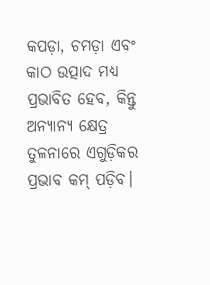କପଡ଼ା, ଚମଡ଼ା ଏବଂ କାଠ ଉତ୍ପାଦ ମଧ୍ୟ ପ୍ରଭାବିତ ହେବ, କିନ୍ତୁ ଅନ୍ୟାନ୍ୟ କ୍ଷେତ୍ର ତୁଳନାରେ ଏଗୁଡ଼ିକର ପ୍ରଭାବ କମ୍ ପଡ଼ିବ।